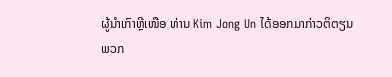ຜູ້ນຳເກົາຫຼີເໜືອ ທ່ານ Kim Jong Un ໄດ້ອອກມາກ່າວຕິຕຽນ
ພວກ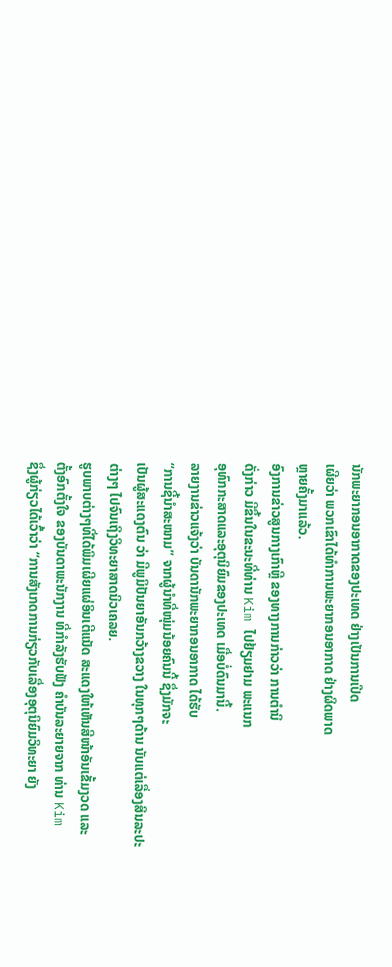ນັກພະຍາກອນອາກາດຂອງປະເທດ ຢ່າງເປັນການເປີດ
ເຜີຍວ່າ ພວກເຂົາໄດ້ທຳການພະຍາກອນອາກາດ ຢ່າງຜິດພາດ
ຫຼາຍຄັ້ງມາແລ້ວ.
ອົງການຂ່າວສູນກາງເກົາຫຼີ ຂອງທາງການກ່າວວ່າ ການຕຳນິ
ດັ່ງກ່າວ ມີຂຶ້ນໃນຂະນະທີ່ທ່ານ Kim ໄປຢ້ຽມຢາມ ພະແນກ
ອຸທົກກະສາດແລະອຸຕຸນິຍົມຂອງປະເທດ ເມື່ອບໍ່ດົນມານີ້.
ລາຍງານຂ່າວແຈ້ງວ່າ ບັນດານັກພະຍາກອນອາກາດ ໄດ້ຮັບ
“ການຊີ້ນຳສະໜາມ” ຈາກຜູ້ນຳທີ່ໜຸ່ມນ້ອຍຄົນນີ້ ຊຶ່ງມັກຈະ
ເປັນຜູ້ສະແດງຕົນ ວ່າ ມີພູມິປັນຍາອັນກວ້າງຂວາງ ໃນທຸກໆດ້ານ ນັບແຕ່ເລື່ອງສິນລະປະ
ຕ່າງໆ ໄປຈົນເຖິງວິທະຍາສາດນິວເຄລຍ.
ຮູບພາບຕ່າງໆທີ່ໄດ້ພິມເຜີຍແຜ່ອິນເຕີແນັດ ສະແດງໃຫ້ເຫັນສີໜ້າອັນເຂັ້ມງວດ ແລະ
ຕັ້ງອົກຕັ້ງໃຈ ຂອງບັນດາພະນັກງານ ທີ່ກຳລັງຮັບຟັງ ຄຳບັນລະຍາຍຈາກ ທ່ານ Kim
ຊຶ່ງຜູ້ກ່ຽວໄດ້ເວົ້າວ່າ “ການສັງເກດການກ່ຽວກັບເລື່ອງອຸຕຸນິຍົມວິທະຍາ ຍັງ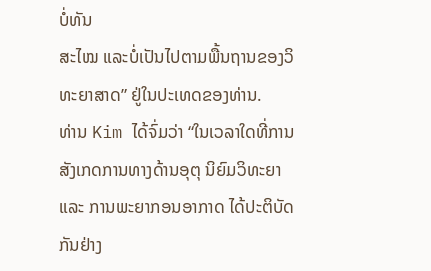ບໍ່ທັນ
ສະໄໝ ແລະບໍ່ເປັນໄປຕາມພື້ນຖານຂອງວິທະຍາສາດ” ຢູ່ໃນປະເທດຂອງທ່ານ.
ທ່ານ Kim ໄດ້ຈົ່ມວ່າ “ໃນເວລາໃດທີ່ການສັງເກດການທາງດ້ານອຸຕຸ ນິຍົມວິທະຍາ
ແລະ ການພະຍາກອນອາກາດ ໄດ້ປະຕິບັດກັນຢ່າງ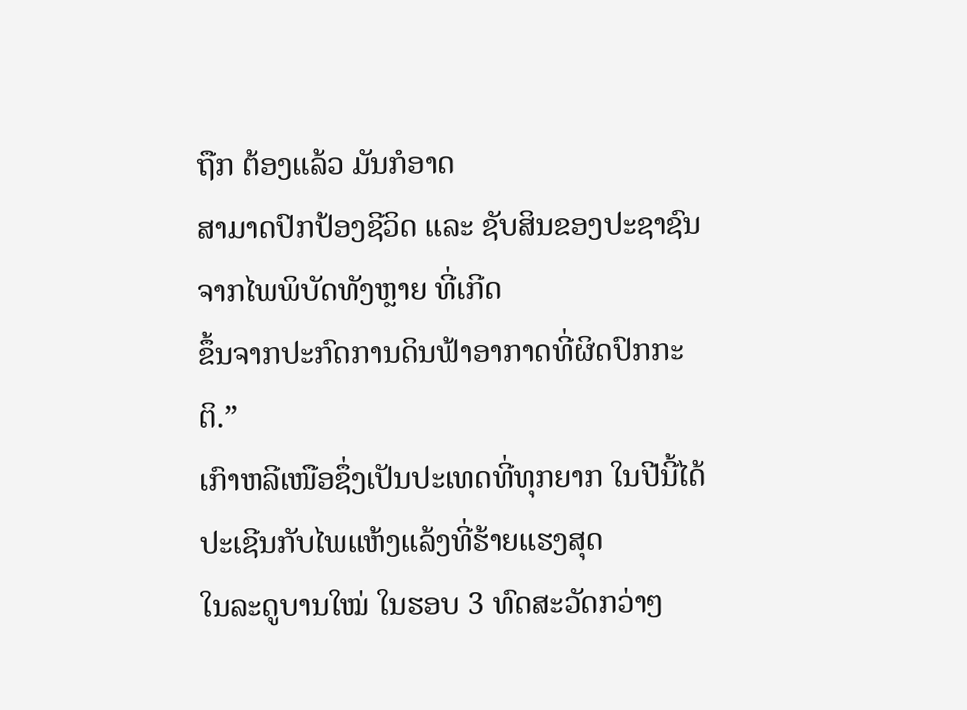ຖືກ ຕ້ອງແລ້ວ ມັນກໍອາດ
ສາມາດປົກປ້ອງຊີວິດ ແລະ ຊັບສິນຂອງປະຊາຊົນ ຈາກໄພພິບັດທັງຫຼາຍ ທີ່ເກີດ
ຂຶ້ນຈາກປະກົດການດິນຟ້າອາກາດທີ່ຜິດປົກກະຕິ.”
ເກົາຫລີເໜືອຊຶ່ງເປັນປະເທດທີ່ທຸກຍາກ ໃນປີນີ້ໄດ້ປະເຊີນກັບໄພແຫ້ງແລ້ງທີ່ຮ້າຍແຮງສຸດ
ໃນລະດູບານໃໝ່ ໃນຮອບ 3 ທົດສະວັດກວ່າໆ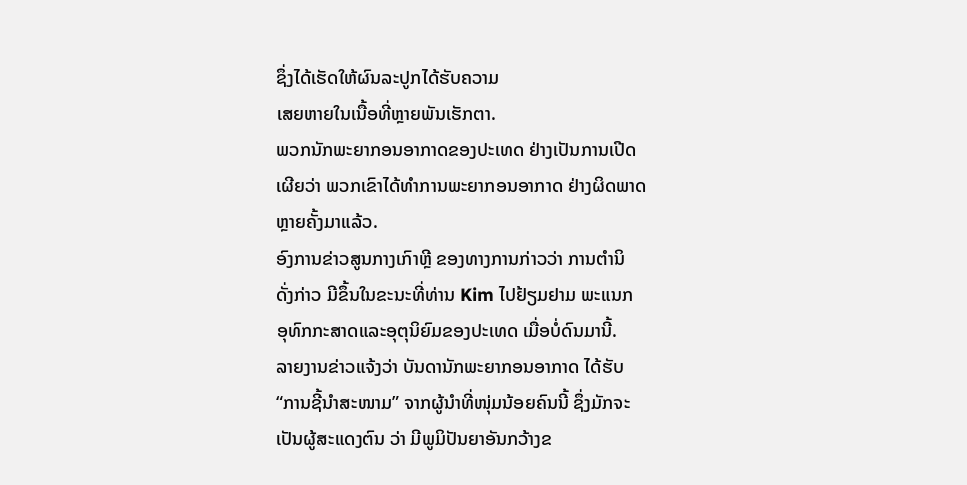ຊຶ່ງໄດ້ເຮັດໃຫ້ຜົນລະປູກໄດ້ຮັບຄວາມ
ເສຍຫາຍໃນເນື້ອທີ່ຫຼາຍພັນເຮັກຕາ.
ພວກນັກພະຍາກອນອາກາດຂອງປະເທດ ຢ່າງເປັນການເປີດ
ເຜີຍວ່າ ພວກເຂົາໄດ້ທຳການພະຍາກອນອາກາດ ຢ່າງຜິດພາດ
ຫຼາຍຄັ້ງມາແລ້ວ.
ອົງການຂ່າວສູນກາງເກົາຫຼີ ຂອງທາງການກ່າວວ່າ ການຕຳນິ
ດັ່ງກ່າວ ມີຂຶ້ນໃນຂະນະທີ່ທ່ານ Kim ໄປຢ້ຽມຢາມ ພະແນກ
ອຸທົກກະສາດແລະອຸຕຸນິຍົມຂອງປະເທດ ເມື່ອບໍ່ດົນມານີ້.
ລາຍງານຂ່າວແຈ້ງວ່າ ບັນດານັກພະຍາກອນອາກາດ ໄດ້ຮັບ
“ການຊີ້ນຳສະໜາມ” ຈາກຜູ້ນຳທີ່ໜຸ່ມນ້ອຍຄົນນີ້ ຊຶ່ງມັກຈະ
ເປັນຜູ້ສະແດງຕົນ ວ່າ ມີພູມິປັນຍາອັນກວ້າງຂ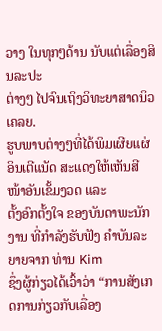ວາງ ໃນທຸກໆດ້ານ ນັບແຕ່ເລື່ອງສິນລະປະ
ຕ່າງໆ ໄປຈົນເຖິງວິທະຍາສາດນິວເຄລຍ.
ຮູບພາບຕ່າງໆທີ່ໄດ້ພິມເຜີຍແຜ່ອິນເຕີແນັດ ສະແດງໃຫ້ເຫັນສີໜ້າອັນເຂັ້ມງວດ ແລະ
ຕັ້ງອົກຕັ້ງໃຈ ຂອງບັນດາພະນັກງານ ທີ່ກຳລັງຮັບຟັງ ຄຳບັນລະຍາຍຈາກ ທ່ານ Kim
ຊຶ່ງຜູ້ກ່ຽວໄດ້ເວົ້າວ່າ “ການສັງເກດການກ່ຽວກັບເລື່ອງ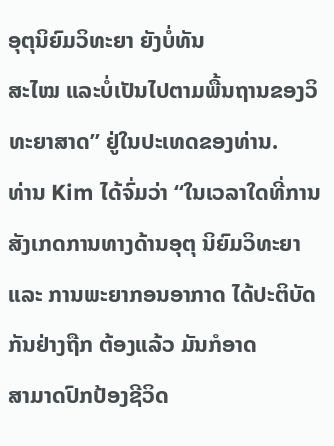ອຸຕຸນິຍົມວິທະຍາ ຍັງບໍ່ທັນ
ສະໄໝ ແລະບໍ່ເປັນໄປຕາມພື້ນຖານຂອງວິທະຍາສາດ” ຢູ່ໃນປະເທດຂອງທ່ານ.
ທ່ານ Kim ໄດ້ຈົ່ມວ່າ “ໃນເວລາໃດທີ່ການສັງເກດການທາງດ້ານອຸຕຸ ນິຍົມວິທະຍາ
ແລະ ການພະຍາກອນອາກາດ ໄດ້ປະຕິບັດກັນຢ່າງຖືກ ຕ້ອງແລ້ວ ມັນກໍອາດ
ສາມາດປົກປ້ອງຊີວິດ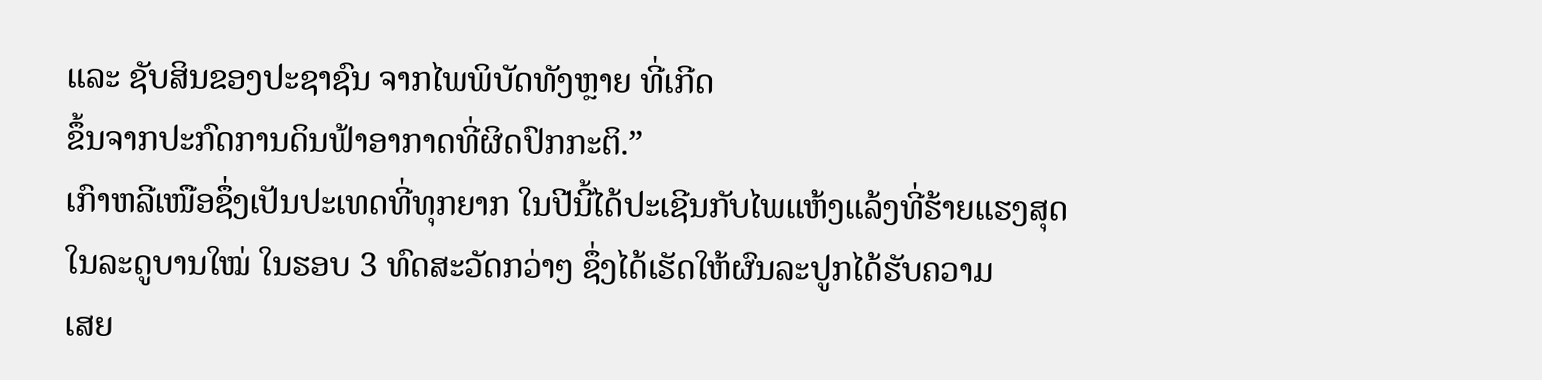ແລະ ຊັບສິນຂອງປະຊາຊົນ ຈາກໄພພິບັດທັງຫຼາຍ ທີ່ເກີດ
ຂຶ້ນຈາກປະກົດການດິນຟ້າອາກາດທີ່ຜິດປົກກະຕິ.”
ເກົາຫລີເໜືອຊຶ່ງເປັນປະເທດທີ່ທຸກຍາກ ໃນປີນີ້ໄດ້ປະເຊີນກັບໄພແຫ້ງແລ້ງທີ່ຮ້າຍແຮງສຸດ
ໃນລະດູບານໃໝ່ ໃນຮອບ 3 ທົດສະວັດກວ່າໆ ຊຶ່ງໄດ້ເຮັດໃຫ້ຜົນລະປູກໄດ້ຮັບຄວາມ
ເສຍ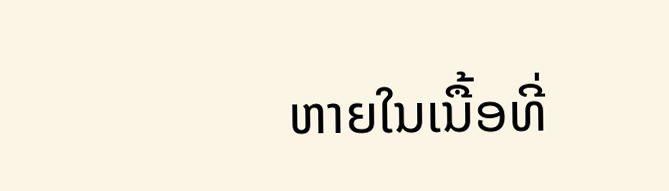ຫາຍໃນເນື້ອທີ່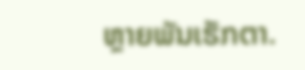ຫຼາຍພັນເຮັກຕາ.